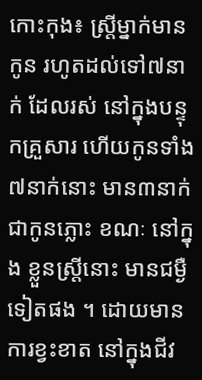កោះកុង៖ ស្ដ្រីម្នាក់មានកូន រហូតដល់ទៅ៧នាក់ ដែលរស់ នៅក្នុងបន្ទុកគ្រួសារ ហើយកូនទាំង ៧នាក់នោះ មាន៣នាក់ ជាកូនភ្លោះ ខណៈ នៅក្នុង ខ្លួនស្រ្តីនោះ មានជម្ងឺទៀតផង ។ ដោយមានការខ្វះខាត នៅក្នុងជីវ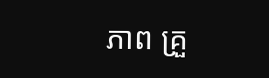ភាព គ្រួ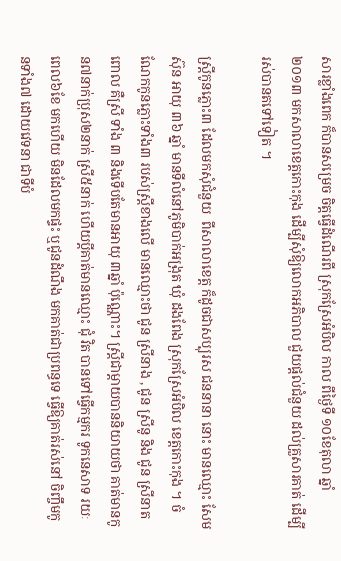សារខ្លាំងពេក ក៏បានសម្រេច ចិត្ដធ្វើដំណើរពី ស្រុកស្រែអំបិល កាល ពីថ្ងៃទី ១០ខែតុលា ឆ្នាំ ២០១៣ មកសាលាខេត្ដកោះកុង ដើម្បីសុំឱ្យលោកអភិបាល ជួយផ្ដល់ជំនួយ ដល់គ្រួសារគាត់ ដើម្បីរស់បានតទៅទៀត ។

ស្ដ្រីកូនភ្លោះ៣ ដែលមកសុំជំនួយ  ពីសាលាខេត្ដ ក៏ដូចជាសប្បុរស ជននានា នោះ មានឈ្មោះ សែម ស៊ុន អាយុ ៣៦ ឆ្នាំ មានទីលំនៅភូមិបាក់អង្រុត ឃុំ ដងពែង ស្រុកស្រែអំបិល ខេត្ដកោះកុង ។ ចំណែកកូនភ្លោះទាំង៣ របស់ស្ដ្រីខាងលើ មានឈ្មោះថា ជូន ស្រីនាង , ជូន ស្រីនូ និង ជូន ស្រីនាត ពោល គឺស្រី ទាំង ៣ និងទើបតែមានអាយុ ៣ឆ្នាំ ប៉ុណ្ណោះ។ ស្ដ្រីជាម្ដាយបាននិយាយថា គាត់មានកូន៧នាក់ប្រុស២នាក់ ស្រី៥នាក់ ហើយប្ដីគាត់មានឈ្មោះ ជុំ វិត បានទៅធ្វើកម្មករ ទូកនេសាទ រយៈពេល៦ខែ មកហើយ មិនដែលមកផ្ទះ ឬជូនដំណឹង មកគាត់ជាប្រពន្ធទេ ធ្វើឱ្យគាត់រស់នៅ ចិញ្ចឹមកូនទាំង៧ ដោយវេទនា ជាទីបំ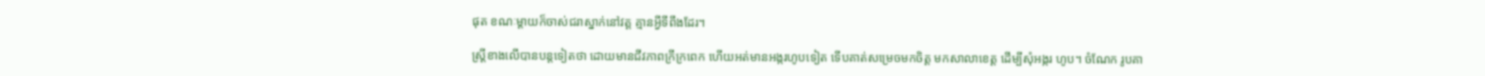ផុត ខណៈម្ដាយក៏ចាស់ជរាស្នាក់នៅវត្ដ គ្មានអ្វីទីពឹងដែរ។

ស្រ្តីខាងលើបានបន្តទៀតថា ដោយមានជីវភាពក្រីក្រពេក ហើយអត់មានអង្ករហូបទៀត ទើបគាត់សម្រេចមកចិត្ដ មកសាលាខេត្ដ ដើម្បីសុំអង្ករ ហូប។ ចំណែក រូបគា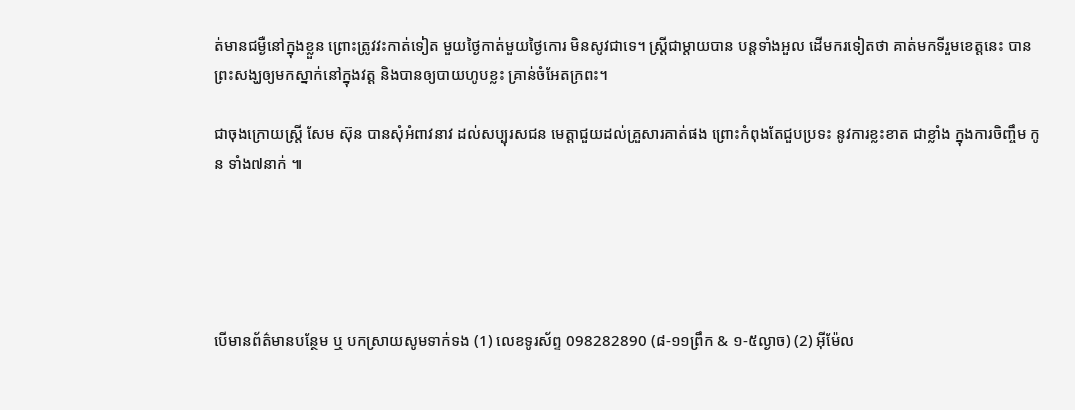ត់មានជម្ងឺនៅក្នុងខ្លួន ព្រោះត្រូវវះកាត់ទៀត មួយថ្ងៃកាត់មួយថ្ងៃកោរ មិនសូវជាទេ។ ស្ដ្រីជាម្ដាយបាន បន្ដទាំងអួល ដើមករទៀតថា គាត់មកទីរួមខេត្ដនេះ បានព្រះសង្ឃឲ្យមកស្នាក់នៅក្នុងវត្ដ និងបានឲ្យបាយហូបខ្លះ គ្រាន់ចំអែតក្រពះ។

ជាចុងក្រោយស្រ្តី សែម ស៊ុន បានសុំអំពាវនាវ ដល់សប្បុរសជន មេត្ដាជួយដល់គ្រួសារគាត់ផង ព្រោះកំពុងតែជួបប្រទះ នូវការខ្លះខាត ជាខ្លាំង ក្នុងការចិញ្ចឹម កូន ទាំង៧នាក់ ៕





បើមានព័ត៌មានបន្ថែម ឬ បកស្រាយសូមទាក់ទង (1) លេខទូរស័ព្ទ 098282890 (៨-១១ព្រឹក & ១-៥ល្ងាច) (2) អ៊ីម៉ែល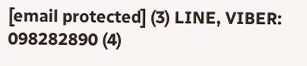[email protected] (3) LINE, VIBER: 098282890 (4)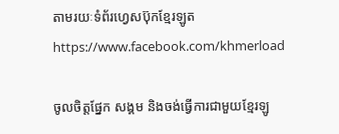តាមរយៈទំព័រហ្វេសប៊ុកខ្មែរឡូត https://www.facebook.com/khmerload

ចូលចិត្តផ្នែក សង្គម និងចង់ធ្វើការជាមួយខ្មែរឡូ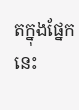តក្នុងផ្នែកនេះ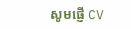សូមផ្ញើ CV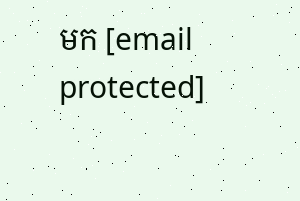មក [email protected]